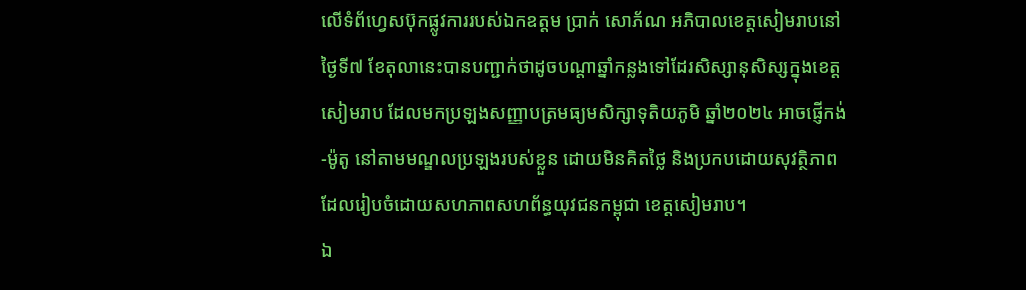លើទំព័ហ្វេសប៊ុកផ្លូវការរបស់ឯកឧត្តម ប្រាក់ សោភ័ណ អភិបាលខេត្តសៀមរាបនៅថ្ងៃទី៧ ខែតុលានេះបានបញ្ជាក់ថាដូចបណ្ដាឆ្នាំកន្លងទៅដែរសិស្សានុសិស្សក្នុងខេត្តសៀមរាប ដែលមកប្រឡងសញ្ញាបត្រមធ្យមសិក្សាទុតិយភូមិ ឆ្នាំ២០២៤ អាចផ្ញើកង់-ម៉ូតូ នៅតាមមណ្ឌលប្រឡងរបស់ខ្លួន ដោយមិនគិតថ្លៃ និងប្រកបដោយសុវត្ថិភាព ដែលរៀបចំដោយសហភាពសហព័ន្ធយុវជនកម្ពុជា ខេត្តសៀមរាប។
ឯ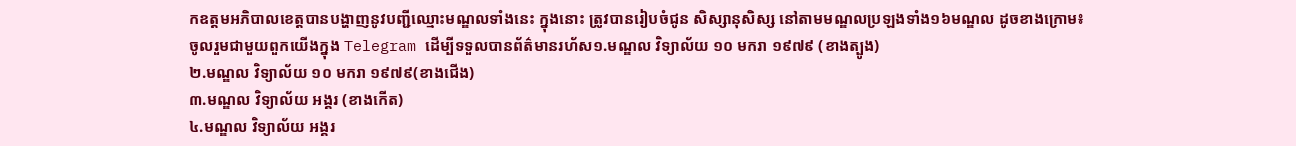កឧត្តមអភិបាលខេត្តបានបង្ហាញនូវបញ្ជីឈ្មោះមណ្ឌលទាំងនេះ ក្នុងនោះ ត្រូវបានរៀបចំជូន សិស្សានុសិស្ស នៅតាមមណ្ឌលប្រឡងទាំង១៦មណ្ឌល ដូចខាងក្រោម៖
ចូលរួមជាមួយពួកយើងក្នុង Telegram ដើម្បីទទួលបានព័ត៌មានរហ័ស១.មណ្ឌល វិទ្យាល័យ ១០ មករា ១៩៧៩ (ខាងត្បូង)
២.មណ្ឌល វិទ្យាល័យ ១០ មករា ១៩៧៩(ខាងជើង)
៣.មណ្ឌល វិទ្យាល័យ អង្គរ (ខាងកើត)
៤.មណ្ឌល វិទ្យាល័យ អង្គរ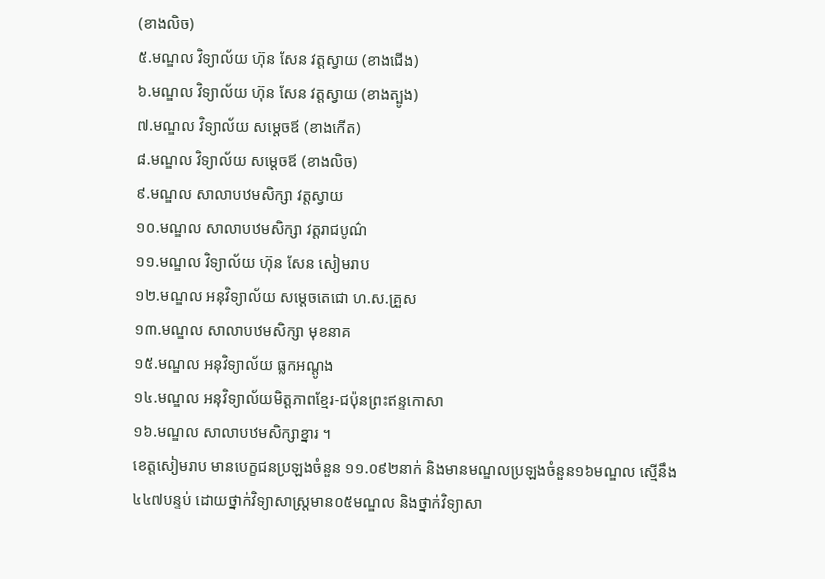(ខាងលិច)
៥.មណ្ឌល វិទ្យាល័យ ហ៊ុន សែន វត្តស្វាយ (ខាងជើង)
៦.មណ្ឌល វិទ្យាល័យ ហ៊ុន សែន វត្តស្វាយ (ខាងត្បូង)
៧.មណ្ឌល វិទ្យាល័យ សម្តេចឪ (ខាងកើត)
៨.មណ្ឌល វិទ្យាល័យ សម្តេចឪ (ខាងលិច)
៩.មណ្ឌល សាលាបឋមសិក្សា វត្តស្វាយ
១០.មណ្ឌល សាលាបឋមសិក្សា វត្តរាជបូណ៌
១១.មណ្ឌល វិទ្យាល័យ ហ៊ុន សែន សៀមរាប
១២.មណ្ឌល អនុវិទ្យាល័យ សម្តេចតេជោ ហ.ស.គ្រួស
១៣.មណ្ឌល សាលាបឋមសិក្សា មុខនាគ
១៥.មណ្ឌល អនុវិទ្យាល័យ ធ្លកអណ្តូង
១៤.មណ្ឌល អនុវិទ្យាល័យមិត្តភាពខ្មែរ-ជប៉ុនព្រះឥន្ទកោសា
១៦.មណ្ឌល សាលាបឋមសិក្សាខ្នារ ។
ខេត្ដសៀមរាប មានបេក្ខជនប្រឡងចំនួន ១១.០៩២នាក់ និងមានមណ្ឌលប្រឡងចំនួន១៦មណ្ឌល ស្មើនឹង៤៤៧បន្ទប់ ដោយថ្នាក់វិទ្យាសាស្ដ្រមាន០៥មណ្ឌល និងថ្នាក់វិទ្យាសា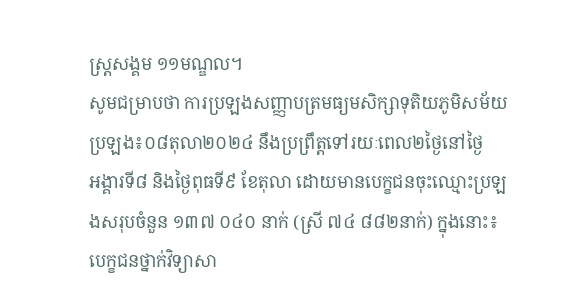ស្ដ្រសង្គម ១១មណ្ឌល។
សូមជម្រាបថា ការប្រឡងសញ្ញាបត្រមធ្យមសិក្សាទុតិយភូមិសម័យប្រឡង៖០៨តុលា២០២៤ នឹងប្រព្រឹត្តទៅរយៈពេល២ថ្ងៃនៅថ្ងៃ
អង្គារទី៨ និងថ្ងៃពុធទី៩ ខែតុលា ដោយមានបេក្ខជនចុះឈ្មោះប្រឡងសរុបចំនួន ១៣៧ ០៤០ នាក់ (ស្រី ៧៤ ៨៨២នាក់) ក្នុងនោះ៖ បេក្ខជនថ្នាក់វិទ្យាសា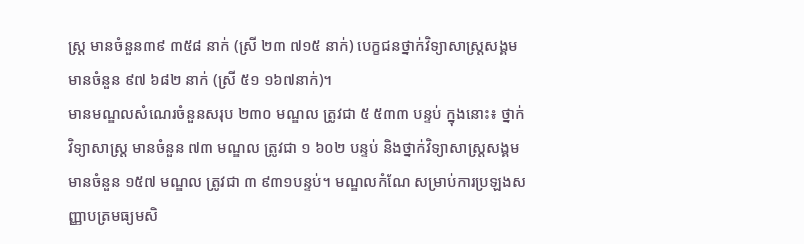ស្ត្រ មានចំនួន៣៩ ៣៥៨ នាក់ (ស្រី ២៣ ៧១៥ នាក់) បេក្ខជនថ្នាក់វិទ្យាសាស្ត្រសង្គម មានចំនួន ៩៧ ៦៨២ នាក់ (ស្រី ៥១ ១៦៧នាក់)។
មានមណ្ឌលសំណេរចំនួនសរុប ២៣០ មណ្ឌល ត្រូវជា ៥ ៥៣៣ បន្ទប់ ក្នុងនោះ៖ ថ្នាក់វិទ្យាសាស្ត្រ មានចំនួន ៧៣ មណ្ឌល ត្រូវជា ១ ៦០២ បន្ទប់ និងថ្នាក់វិទ្យាសាស្ត្រសង្គម មានចំនួន ១៥៧ មណ្ឌល ត្រូវជា ៣ ៩៣១បន្ទប់។ មណ្ឌលកំណែ សម្រាប់ការប្រឡងសញ្ញាបត្រមធ្យមសិ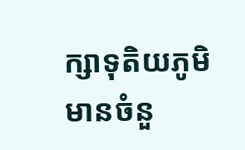ក្សាទុតិយភូមិ មានចំនួ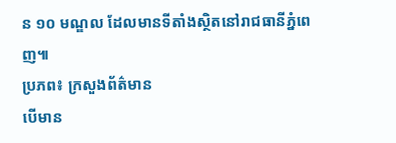ន ១០ មណ្ឌល ដែលមានទីតាំងស្ថិតនៅរាជធានីភ្នំពេញ៕
ប្រភព៖ ក្រសួងព័ត៌មាន
បើមាន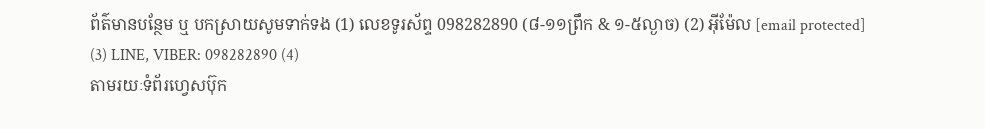ព័ត៌មានបន្ថែម ឬ បកស្រាយសូមទាក់ទង (1) លេខទូរស័ព្ទ 098282890 (៨-១១ព្រឹក & ១-៥ល្ងាច) (2) អ៊ីម៉ែល [email protected]
(3) LINE, VIBER: 098282890 (4)
តាមរយៈទំព័រហ្វេសប៊ុក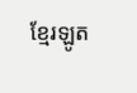ខ្មែរឡូត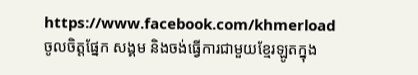https://www.facebook.com/khmerload
ចូលចិត្តផ្នែក សង្គម និងចង់ធ្វើការជាមួយខ្មែរឡូតក្នុង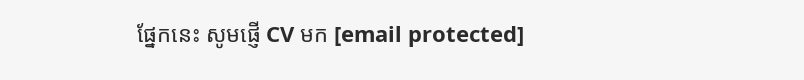ផ្នែកនេះ សូមផ្ញើ CV មក [email protected]